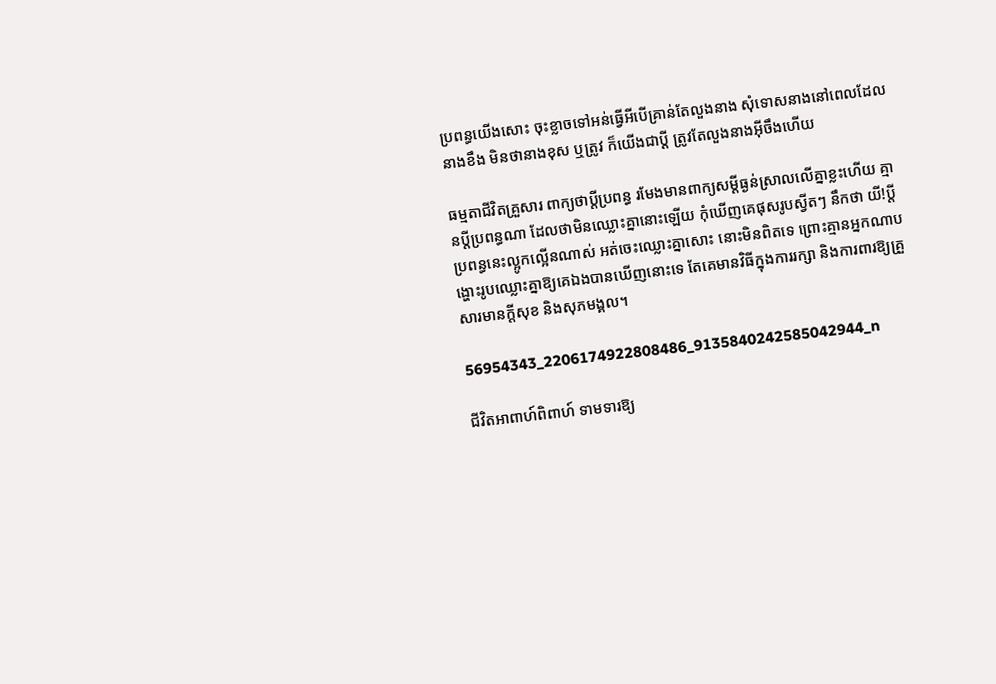ប្រពន្ធយើងសោះ ចុះខ្លាចទៅអន់ធ្វើអីបើគ្រាន់តែលួងនាង សុំទោសនាងនៅពេលដែលនាងខឹង មិនថានាងខុស ឬត្រូវ ក៏យើងជាប្ដី ត្រូវតែលួងនាងអ៊ីចឹងហើយ

ធម្មតាជីវិតគ្រួសារ ពាក្យថាប្ដីប្រពន្ធ រមែងមានពាក្យសម្ដីធ្ងន់ស្រាលលើគ្នាខ្លះហើយ គ្មានប្ដីប្រពន្ធណា ដែលថាមិនឈ្លោះគ្នានោះឡើយ កុំឃើញគេផុសរូបស្វីតៗ នឹកថា យី!ប្ដីប្រពន្ធនេះល្អូកល្អើនណាស់ អត់ចេះឈ្លោះគ្នាសោះ នោះមិនពិតទេ ព្រោះគ្មានអ្នកណាបង្ហោះរូបឈ្លោះគ្នាឱ្យគេឯងបានឃើញនោះទេ តែគេមានវិធីក្នុងការរក្សា និងការពារឱ្យគ្រួសារមានក្ដីសុខ និងសុភមង្គល។

56954343_2206174922808486_9135840242585042944_n

ជីវិតអាពាហ៍ពិពាហ៍ ទាមទារឱ្យ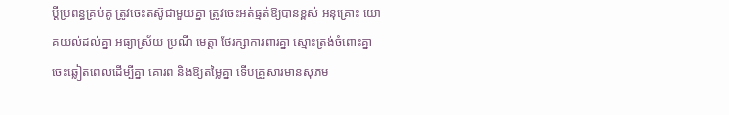ប្ដីប្រពន្ធគ្រប់គូ ត្រូវចេះតស៊ូជាមួយគ្នា ត្រូវចេះអត់ធ្មត់ឱ្យបានខ្ពស់ អនុគ្រោះ យោគយល់ដល់គ្នា អធ្យាស្រ័យ ប្រណី មេត្តា ថែរក្សាការពារគ្នា ស្មោះត្រង់ចំពោះគ្នា ចេះឆ្លៀតពេលដើម្បីគ្នា គោរព និងឱ្យតម្លៃគ្នា ទើបគ្រួសារមានសុភម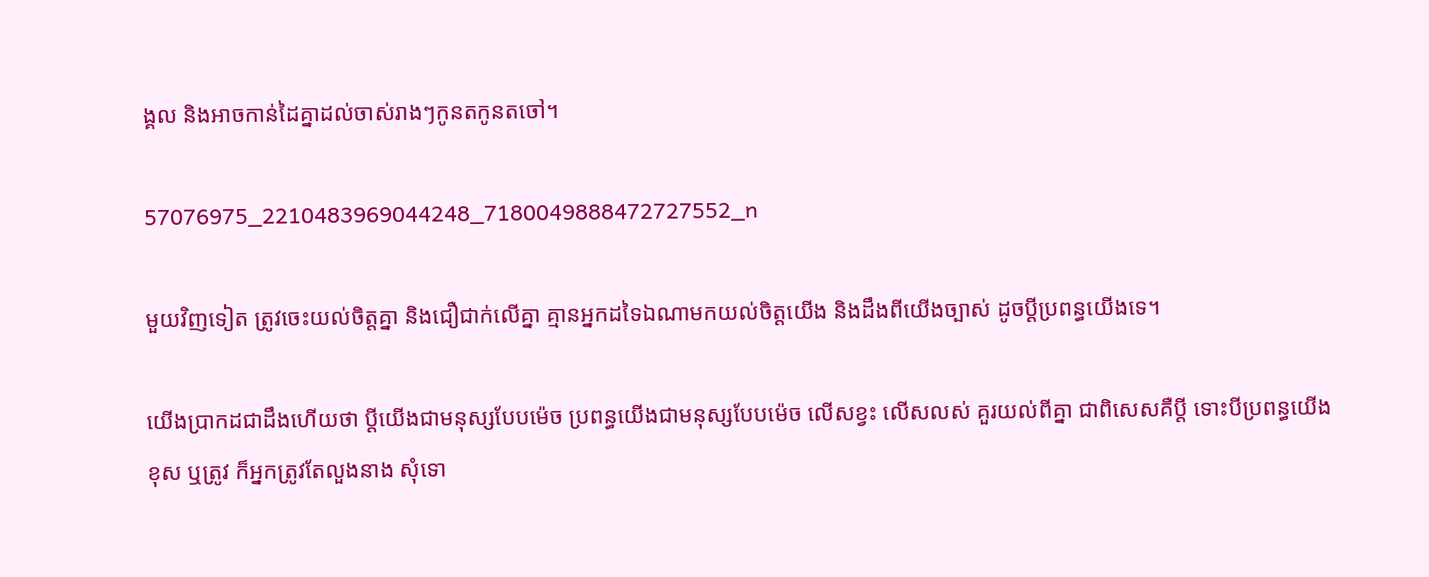ង្គល និងអាចកាន់ដៃគ្នាដល់ចាស់រាងៗកូនតកូនតចៅ។

57076975_2210483969044248_7180049888472727552_n

មួយវិញទៀត ត្រូវចេះយល់ចិត្តគ្នា និងជឿជាក់លើគ្នា គ្មានអ្នកដទៃឯណាមកយល់ចិត្តយើង និងដឹងពីយើងច្បាស់ ដូចប្ដីប្រពន្ធយើងទេ។

យើងប្រាកដជាដឹងហើយថា ប្ដីយើងជាមនុស្សបែបម៉េច ប្រពន្ធយើងជាមនុស្សបែបម៉េច លើសខ្វះ លើសលស់ គួរយល់ពីគ្នា ជាពិសេសគឺប្ដី ទោះបីប្រពន្ធយើងខុស ឬត្រូវ ក៏អ្នកត្រូវតែលួងនាង សុំទោ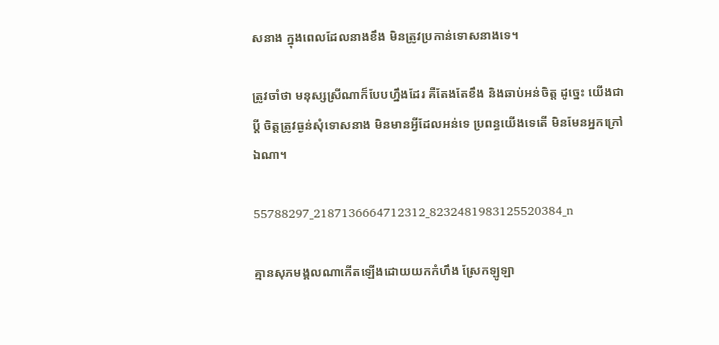សនាង ក្នុងពេលដែលនាងខឹង មិនត្រូវប្រកាន់ទោសនាងទេ។

ត្រូវចាំថា មនុស្សស្រីណាក៏បែបហ្នឹងដែរ គឺតែងតែខឹង និងឆាប់អន់ចិត្ត ដូច្នេះ យើងជាប្ដី ចិត្តត្រូវធ្ងន់សុំទោសនាង មិនមានអ្វីដែលអន់ទេ ប្រពន្ធយើងទេតើ មិនមែនអ្នកក្រៅឯណា។

55788297_2187136664712312_8232481983125520384_n

គ្មានសុភមង្គលណាកើតឡើងដោយយកកំហឹង ស្រែកឡូឡា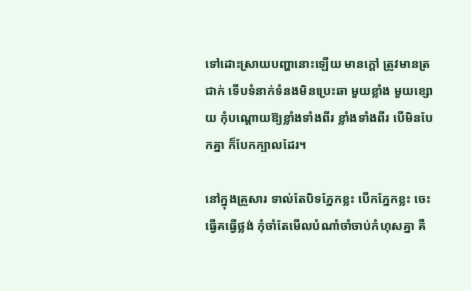ទៅដោះស្រាយបញ្ហានោះឡើយ មានក្ដៅ ត្រូវមានត្រជាក់ ទើបទំនាក់ទំនងមិនប្រេះឆា មួយខ្លាំង មួយខ្សោយ កុំបណ្ដោយឱ្យខ្លាំងទាំងពីរ ខ្លាំងទាំងពីរ បើមិនបែកគ្នា ក៏បែកក្បាលដែរ។

នៅក្នុងគ្រួសារ ទាល់តែបិទភ្នែកខ្លះ បើកភ្នែកខ្លះ ចេះធ្វើគធ្វើថ្លង់ កុំចាំតែមើលបំណាំចាំចាប់កំហុសគ្នា គឺ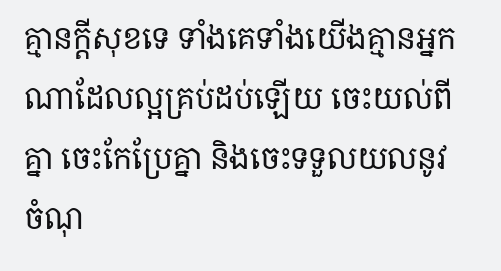គ្មានក្ដីសុខទេ ទាំងគេទាំងយើងគ្មានអ្នកណាដែលល្អគ្រប់ដប់ឡើយ ចេះយល់ពីគ្នា ចេះកែប្រែគ្នា និងចេះទទួលយលនូវចំណុ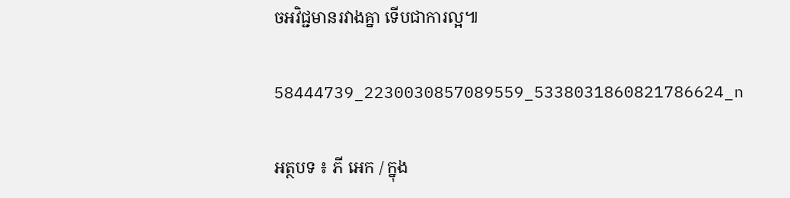ចអវិជ្ជមានរវាងគ្នា ទើបជាការល្អ៕

58444739_2230030857089559_5338031860821786624_n

អត្ថបទ ៖ ភី អេក / ក្នុង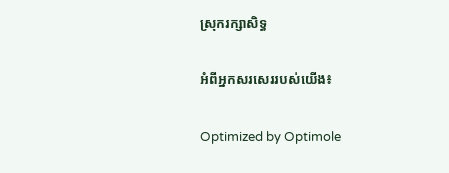ស្រុករក្សាសិទ្ធ

អំពីអ្នកសរសេររបស់យើង៖

Optimized by Optimole